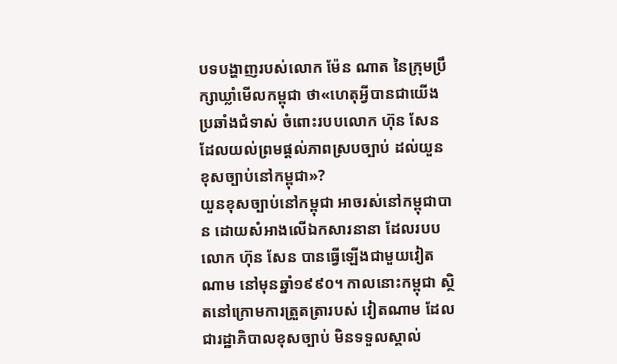បទបង្ហាញរបស់លោក ម៉ែន ណាត នៃក្រុមប្រឹក្សាឃ្លាំមើលកម្ពុជា ថា«ហេតុអ្វីបានជាយើងប្រឆាំងជំទាស់ ចំពោះរបបលោក ហ៊ុន សែន ដែលយល់ព្រមផ្ដល់ភាពស្របច្បាប់ ដល់យួនខុសច្បាប់នៅកម្ពុជា»?
យួនខុសច្បាប់នៅកម្ពុជា អាចរស់នៅកម្ពុជាបាន ដោយសំអាងលើឯកសារនានា ដែលរបបលោក ហ៊ុន សែន បានធ្វើឡើងជាមួយវៀតណាម នៅមុនឆ្នាំ១៩៩០។ កាលនោះកម្ពុជា ស្ថិតនៅក្រោមការត្រួតត្រារបស់ វៀតណាម ដែលជារដ្ឋាភិបាលខុសច្បាប់ មិនទទួលស្គាល់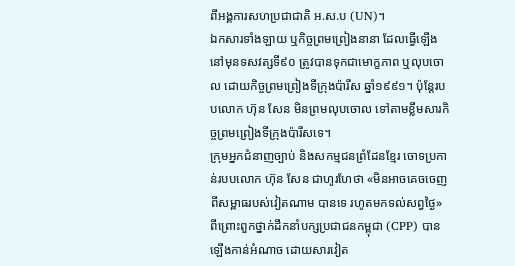ពីអង្គការសហប្រជាជាតិ អ.ស.ប (UN)។
ឯកសារទាំងឡាយ ឬកិច្ចព្រមព្រៀងនានា ដែលធ្វើឡើងនៅមុនទសវត្សទី៩០ ត្រូវបានទុកជាមោក្ខភាព ឬលុបចោល ដោយកិច្ចព្រមព្រៀងទីក្រុងប៉ារីស ឆ្នាំ១៩៩១។ ប៉ុន្តែរបបលោក ហ៊ុន សែន មិនព្រមលុបចោល ទៅតាមខ្លឹមសារកិច្ចព្រមព្រៀងទីក្រុងប៉ារីសទេ។
ក្រុមអ្នកជំនាញច្បាប់ និងសកម្មជនព្រំដែនខ្មែរ ចោទប្រកាន់របបលោក ហ៊ុន សែន ជាហូរហែថា «មិនអាចគេចចេញពីសម្ពាធរបស់វៀតណាម បានទេ រហូតមកទល់សព្វថ្ងៃ» ពីព្រោះពួកថ្នាក់ដឹកនាំបក្សប្រជាជនកម្ពុជា (CPP) បានឡើងកាន់អំណាច ដោយសារវៀត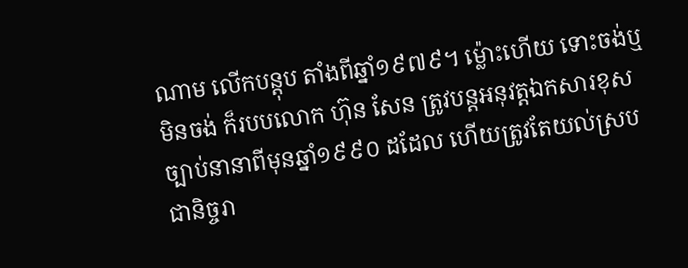ណាម លើកបន្តុប តាំងពីឆ្នាំ១៩៧៩។ ម្ល៉ោះហើយ ទោះចង់ឬមិនចង់ ក៏របបលោក ហ៊ុន សែន ត្រូវបន្តអនុវត្តឯកសារខុសច្បាប់នានាពីមុនឆ្នាំ១៩៩០ ដដែល ហើយត្រូវតែយល់ស្របជានិច្ចរា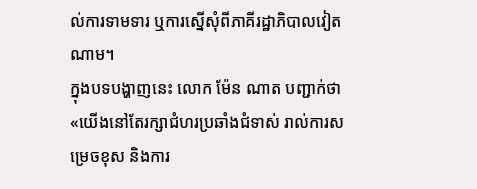ល់ការទាមទារ ឬការស្នើសុំពីភាគីរដ្ឋាភិបាលវៀតណាម។
ក្នុងបទបង្ហាញនេះ លោក ម៉ែន ណាត បញ្ជាក់ថា «យើងនៅតែរក្សាជំហរប្រឆាំងជំទាស់ រាល់ការសម្រេចខុស និងការ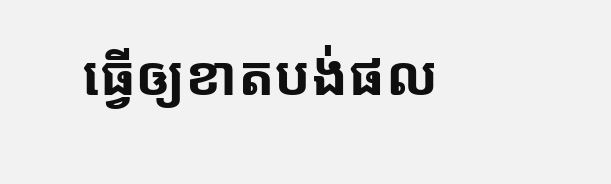ធ្វើឲ្យខាតបង់ផល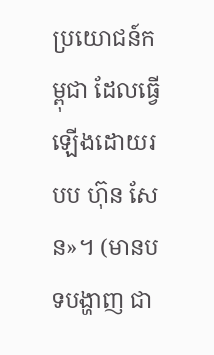ប្រយោជន៍កម្ពុជា ដែលធ្វើឡើងដោយរបប ហ៊ុន សែន»។ (មានបទបង្ហាញ ជា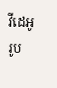វីដេអូរូប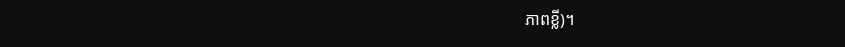ភាពខ្លី)។